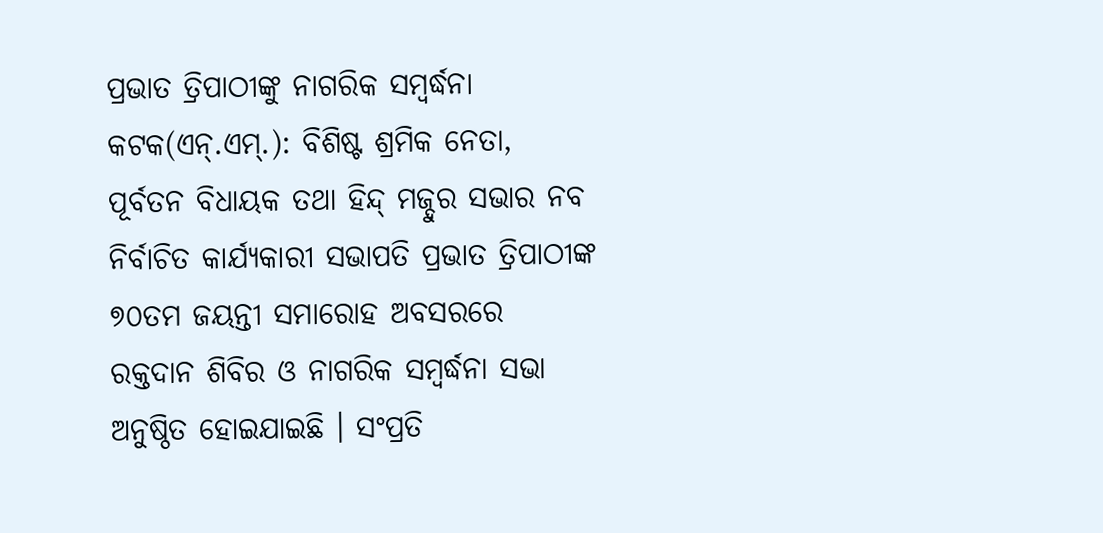ପ୍ରଭାତ ତ୍ରିପାଠୀଙ୍କୁ ନାଗରିକ ସମ୍ବର୍ଦ୍ଧନା
କଟକ(ଏନ୍.ଏମ୍.): ବିଶିଷ୍ଟ ଶ୍ରମିକ ନେତା, ପୂର୍ବତନ ବିଧାୟକ ତଥା ହିନ୍ଦ୍ ମଜ୍ଦୁର ସଭାର ନବ ନିର୍ବାଚିତ କାର୍ଯ୍ୟକାରୀ ସଭାପତି ପ୍ରଭାତ ତ୍ରିପାଠୀଙ୍କ ୭୦ତମ ଜୟନ୍ତୀ ସମାରୋହ ଅବସରରେ ରକ୍ତଦାନ ଶିବିର ଓ ନାଗରିକ ସମ୍ବର୍ଦ୍ଧନା ସଭା ଅନୁଷ୍ଠିତ ହୋଇଯାଇଛି । ସଂପ୍ରତି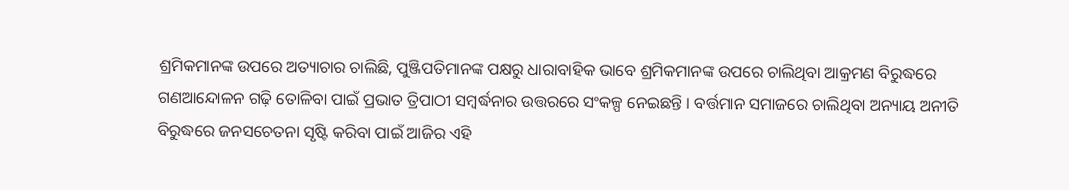ଶ୍ରମିକମାନଙ୍କ ଉପରେ ଅତ୍ୟାଚାର ଚାଲିଛି, ପୁଞ୍ଜିପତିମାନଙ୍କ ପକ୍ଷରୁ ଧାରାବାହିକ ଭାବେ ଶ୍ରମିକମାନଙ୍କ ଉପରେ ଚାଲିଥିବା ଆକ୍ରମଣ ବିରୁଦ୍ଧରେ ଗଣଆନ୍ଦୋଳନ ଗଢ଼ି ତୋଳିବା ପାଇଁ ପ୍ରଭାତ ତ୍ରିପାଠୀ ସମ୍ବର୍ଦ୍ଧନାର ଉତ୍ତରରେ ସଂକଳ୍ପ ନେଇଛନ୍ତି । ବର୍ତ୍ତମାନ ସମାଜରେ ଚାଲିଥିବା ଅନ୍ୟାୟ ଅନୀତି ବିରୁଦ୍ଧରେ ଜନସଚେତନା ସୃଷ୍ଟି କରିବା ପାଇଁ ଆଜିର ଏହି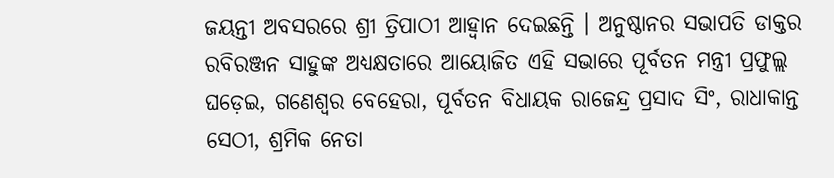ଜୟନ୍ତୀ ଅବସରରେ ଶ୍ରୀ ତ୍ରିପାଠୀ ଆହ୍ୱାନ ଦେଇଛନ୍ତି । ଅନୁଷ୍ଠାନର ସଭାପତି ଡାକ୍ତର ରବିରଞ୍ଜନ ସାହୁଙ୍କ ଅଧ୍ୟକ୍ଷତାରେ ଆୟୋଜିତ ଏହି ସଭାରେ ପୂର୍ବତନ ମନ୍ତ୍ରୀ ପ୍ରଫୁଲ୍ଲ ଘଡ଼େଇ, ଗଣେଶ୍ୱର ବେହେରା, ପୂର୍ବତନ ବିଧାୟକ ରାଜେନ୍ଦ୍ର ପ୍ରସାଦ ସିଂ, ରାଧାକାନ୍ତ ସେଠୀ, ଶ୍ରମିକ ନେତା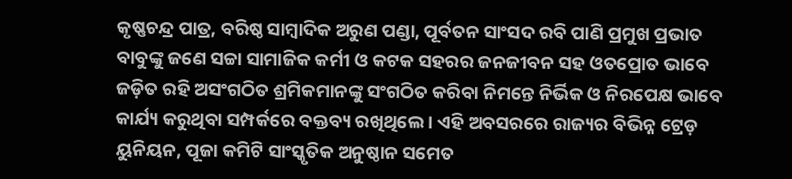କୃଷ୍ଣଚନ୍ଦ୍ର ପାତ୍ର, ବରିଷ୍ଠ ସାମ୍ବାଦିକ ଅରୁଣ ପଣ୍ଡା, ପୂର୍ବତନ ସାଂସଦ ରବି ପାଣି ପ୍ରମୁଖ ପ୍ରଭାତ ବାବୁଙ୍କୁ ଜଣେ ସଚ୍ଚା ସାମାଜିକ କର୍ମୀ ଓ କଟକ ସହରର ଜନଜୀବନ ସହ ଓତପ୍ରୋତ ଭାବେ ଜଡ଼ିତ ରହି ଅସଂଗଠିତ ଶ୍ରମିକମାନଙ୍କୁ ସଂଗଠିତ କରିବା ନିମନ୍ତେ ନିର୍ଭିକ ଓ ନିରପେକ୍ଷ ଭାବେ କାର୍ଯ୍ୟ କରୁଥିବା ସମ୍ପର୍କରେ ବକ୍ତବ୍ୟ ରଖିଥିଲେ । ଏହି ଅବସରରେ ରାଜ୍ୟର ବିଭିନ୍ନ ଟ୍ରେଡ଼ ୟୁନିୟନ, ପୂଜା କମିଟି ସାଂସ୍କୃତିକ ଅନୁଷ୍ଠାନ ସମେତ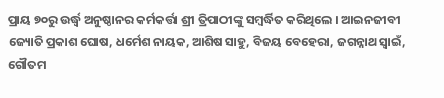ପ୍ରାୟ ୭୦ରୁ ଉର୍ଦ୍ଧ୍ୱ ଅନୁଷ୍ଠାନର କର୍ମକର୍ତ୍ତା ଶ୍ରୀ ତ୍ରିପାଠୀଙ୍କୁ ସମ୍ବର୍ଦ୍ଧିତ କରିଥିଲେ । ଆଇନଜୀବୀ ଜ୍ୟୋତି ପ୍ରକାଶ ଘୋଷ, ଧର୍ମେଶ ନାୟକ, ଆଶିଷ ସାହୁ, ବିଜୟ ବେହେରା, ଜଗନ୍ନାଥ ସ୍ୱାଇଁ, ଗୌତମ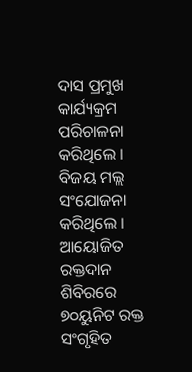ଦାସ ପ୍ରମୁଖ କାର୍ଯ୍ୟକ୍ରମ ପରିଚାଳନା କରିଥିଲେ । ବିଜୟ ମଲ୍ଲ ସଂଯୋଜନା କରିଥିଲେ । ଆୟୋଜିତ ରକ୍ତଦାନ ଶିବିରରେ ୭୦ୟୁନିଟ ରକ୍ତ ସଂଗୃହିତ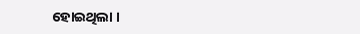ହୋଇଥିଲା ।